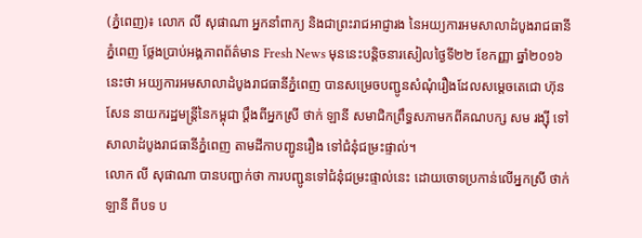(ភ្នំពេញ)៖ លោក លី សុផាណា អ្នកនាំពាក្យ និងជាព្រះរាជអាជ្ញារង នៃអយ្យការអមសាលាដំបូងរាជធានីភ្នំពេញ ថ្លែងប្រាប់អង្គភាពព័ត៌មាន Fresh News មុននេះបន្តិចនារសៀលថ្ងៃទី២២ ខែកញ្ញា ឆ្នាំ២០១៦នេះថា អយ្យការអមសាលាដំបូងរាជធានីភ្នំពេញ បានសម្រេចបញ្ជូនសំណុំរឿងដែលសម្តេចតេជោ ហ៊ុន សែន នាយករដ្ឋមន្រ្តីនៃកម្ពុជា ប្តឹងពីអ្នកស្រី ថាក់ ឡានី សមាជិកព្រឹទ្ធសភាមកពីគណបក្ស សម រង្ស៊ី ទៅសាលាដំបូងរាជធានីភ្នំពេញ តាមដីកាបញ្ជូនរឿង ទៅជំនុំជម្រះផ្ទាល់។
លោក លី សុផាណា បានបញ្ជាក់ថា ការបញ្ជូនទៅជំនុំជម្រះផ្ទាល់នេះ ដោយចោទប្រកាន់លើអ្នកស្រី ថាក់ ឡានី ពីបទ ប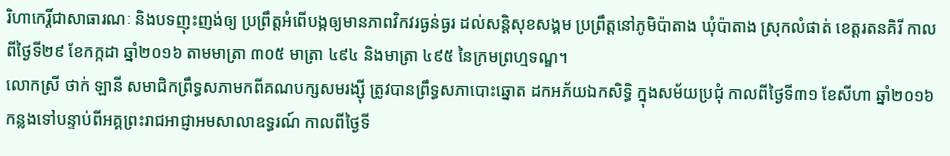រិហាកេរ្តិ៍ជាសាធារណៈ និងបទញុះញង់ឲ្យ ប្រព្រឹត្តអំពើបង្កឲ្យមានភាពវិកវរធ្ងន់ធ្ងរ ដល់សន្តិសុខសង្គម ប្រព្រឹត្តនៅភូមិប៉ាតាង ឃុំប៉ាតាង ស្រុកលំផាត់ ខេត្តរតនគិរី កាលពីថ្ងៃទី២៩ ខែកក្កដា ឆ្នាំ២០១៦ តាមមាត្រា ៣០៥ មាត្រា ៤៩៤ និងមាត្រា ៤៩៥ នៃក្រមព្រហ្មទណ្ឌ។
លោកស្រី ថាក់ ឡានី សមាជិកព្រឹទ្ធសភាមកពីគណបក្សសមរង្ស៊ី ត្រូវបានព្រឹទ្ធសភាបោះឆ្នោត ដកអភ័យឯកសិទ្ធិ ក្នុងសម័យប្រជុំ កាលពីថ្ងៃទី៣១ ខែសីហា ឆ្នាំ២០១៦ កន្លងទៅបន្ទាប់ពីអគ្គព្រះរាជអាជ្ញាអមសាលាឧទ្ធរណ៍ កាលពីថ្ងៃទី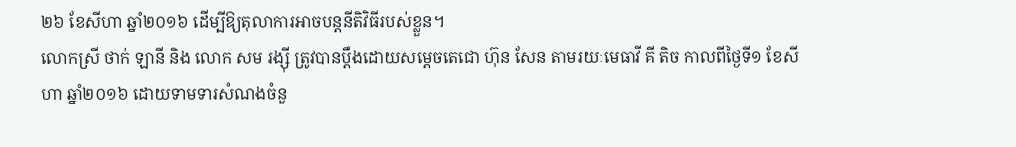២៦ ខែសីហា ឆ្នាំ២០១៦ ដើម្បីឱ្យតុលាការអាចបន្តនីតិវិធីរបស់ខ្លួន។
លោកស្រី ថាក់ ឡានី និង លោក សម រង្ស៊ី ត្រូវបានប្តឹងដោយសម្តេចតេជោ ហ៊ុន សែន តាមរយៈមេធាវី គី តិច កាលពីថ្ងៃទី១ ខែសីហា ឆ្នាំ២០១៦ ដោយទាមទារសំណងចំនួ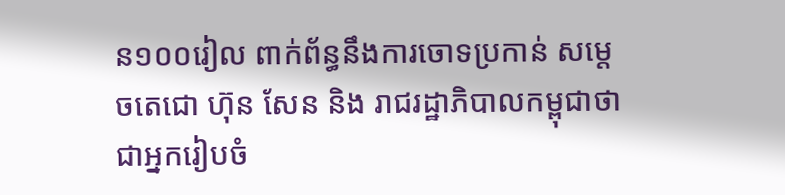ន១០០រៀល ពាក់ព័ន្ធនឹងការចោទប្រកាន់ សម្តេចតេជោ ហ៊ុន សែន និង រាជរដ្ឋាភិបាលកម្ពុជាថា ជាអ្នករៀបចំ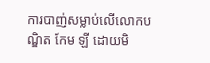ការបាញ់សម្លាប់លើលោកបណ្ឌិត កែម ឡី ដោយមិ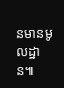នមានមូលដ្ឋាន៕